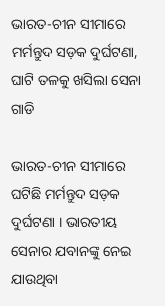ଭାରତ-ଚୀନ ସୀମାରେ ମର୍ମନ୍ତୁଦ ସଡ଼କ ଦୁର୍ଘଟଣା, ଘାଟି ତଳକୁ ଖସିଲା ସେନା ଗାଡି

ଭାରତ-ଚୀନ ସୀମାରେ ଘଟିଛି ମର୍ମନ୍ତୁଦ ସଡ଼କ ଦୁର୍ଘଟଣା । ଭାରତୀୟ ସେନାର ଯବାନଙ୍କୁ ନେଇ ଯାଉଥିବା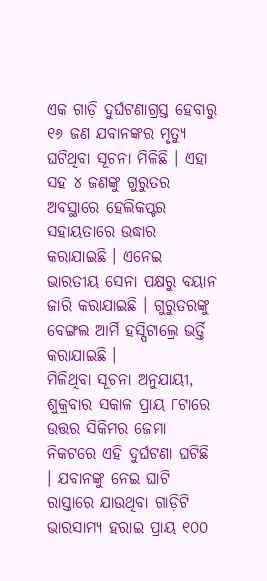ଏକ ଗାଡ଼ି ଦୁର୍ଘଟଣାଗ୍ରସ୍ତ ହେବାରୁ ୧୬ ଜଣ ଯବାନଙ୍କର ମୃତ୍ୟୁ ଘଟିଥିବା ସୂଚନା ମିଳିଛି । ଏହା ସହ ୪ ଜଣଙ୍କୁ ଗୁରୁତର ଅବସ୍ଥାରେ ହେଲିକପ୍ଟର ସହାୟତାରେ ଉଦ୍ଧାର କରାଯାଇଛି । ଏନେଇ ଭାରତୀୟ ସେନା ପକ୍ଷରୁ ବୟାନ ଜାରି କରାଯାଇଛି । ଗୁରୁତରଙ୍କୁ ବେଙ୍ଗଲ ଆର୍ମି ହସ୍ପିଟାଲ୍ରେ ଭର୍ତ୍ତି କରାଯାଇଛି ।
ମିଳିଥିବା ସୂଚନା ଅନୁଯାୟୀ, ଶୁକ୍ରବାର ସକାଳ ପ୍ରାୟ ୮ଟାରେ ଉତ୍ତର ସିକିମର ଜେମା ନିକଟରେ ଏହି ଦୁର୍ଘଟଣା ଘଟିଛି । ଯବାନଙ୍କୁ ନେଇ ଘାଟି ରାସ୍ତାରେ ଯାଉଥିବା ଗାଡ଼ିଟି ଭାରସାମ୍ୟ ହରାଇ ପ୍ରାୟ ୧୦୦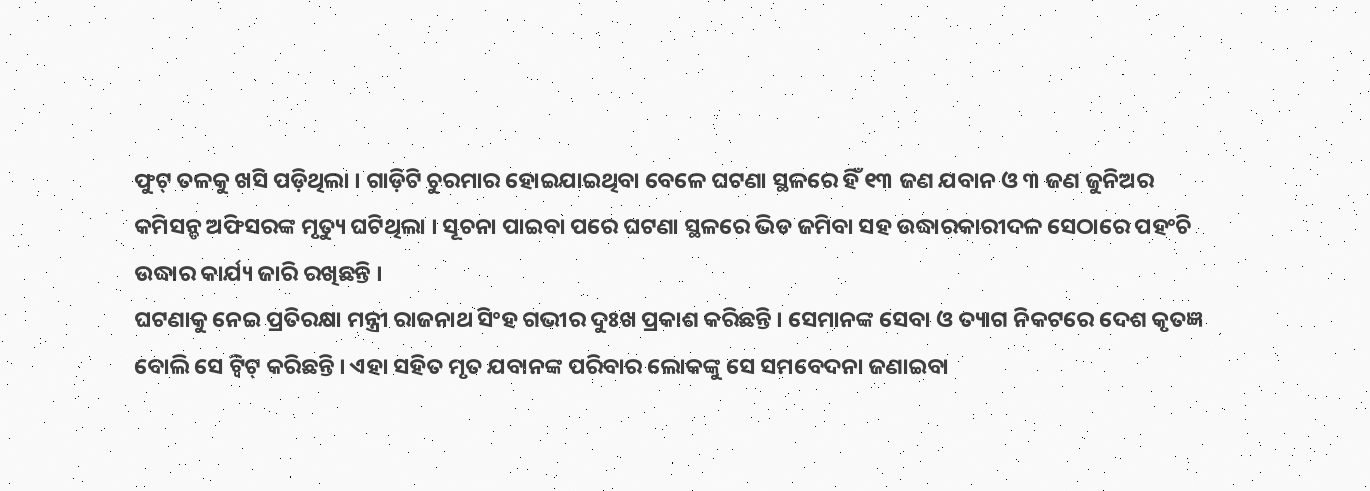ଫୁଟ୍ ତଳକୁ ଖସି ପଡ଼ିଥିଲା । ଗାଡ଼ିଟି ଚୁରମାର ହୋଇଯାଇଥିବା ବେଳେ ଘଟଣା ସ୍ଥଳରେ ହିଁ ୧୩ ଜଣ ଯବାନ ଓ ୩ ଜଣ ଜୁନିଅର କମିସନ୍ଡ ଅଫିସରଙ୍କ ମୃତ୍ୟୁ ଘଟିଥିଲା । ସୂଚନା ପାଇବା ପରେ ଘଟଣା ସ୍ଥଳରେ ଭିଡ ଜମିବା ସହ ଉଦ୍ଧାରକାରୀଦଳ ସେଠାରେ ପହଂଚି ଉଦ୍ଧାର କାର୍ଯ୍ୟ ଜାରି ରଖିଛନ୍ତି ।
ଘଟଣାକୁ ନେଇ ପ୍ରତିରକ୍ଷା ମନ୍ତ୍ରୀ ରାଜନାଥ ସିଂହ ଗଭୀର ଦୁଃଖ ପ୍ରକାଶ କରିଛନ୍ତି । ସେମାନଙ୍କ ସେବା ଓ ତ୍ୟାଗ ନିକଟରେ ଦେଶ କୃତଜ୍ଞ ବୋଲି ସେ ଟ୍ୱିଟ୍ କରିଛନ୍ତି । ଏହା ସହିତ ମୃତ ଯବାନଙ୍କ ପରିବାର ଲୋକଙ୍କୁ ସେ ସମବେଦନା ଜଣାଇବା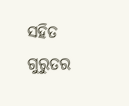ସହିତ ଗୁରୁତର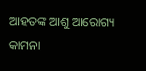ଆହତଙ୍କ ଆଶୁ ଆରୋଗ୍ୟ କାମନା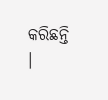କରିଛନ୍ତି ।